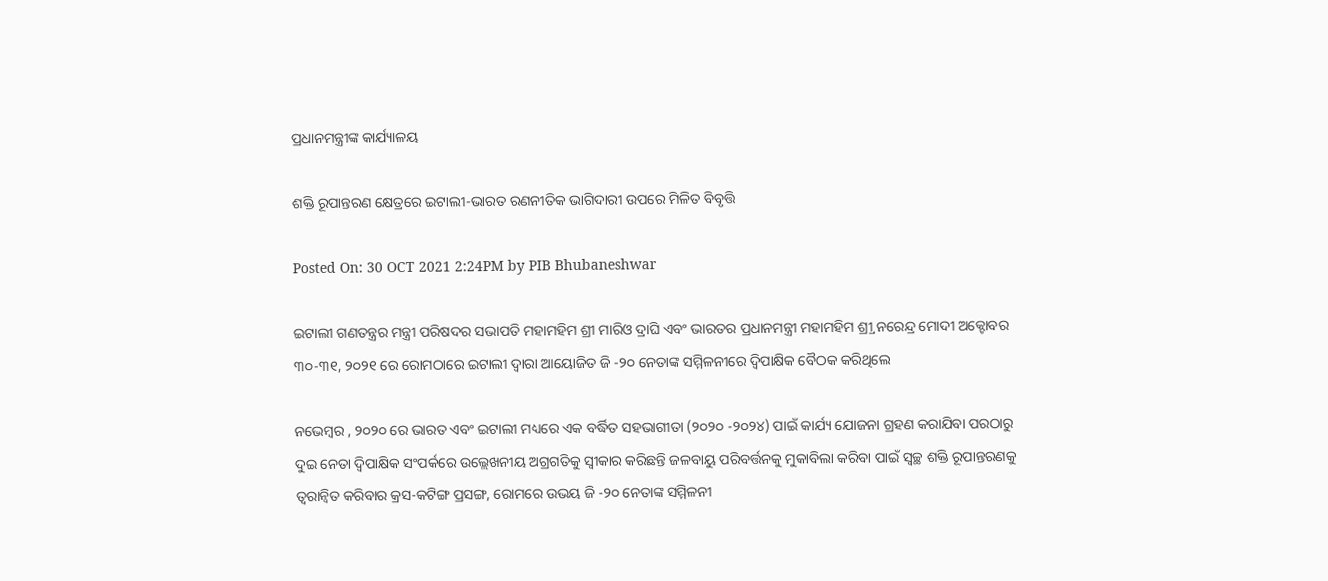ପ୍ରଧାନମନ୍ତ୍ରୀଙ୍କ କାର୍ଯ୍ୟାଳୟ

ଶକ୍ତି ରୂପାନ୍ତରଣ କ୍ଷେତ୍ରରେ ଇଟାଲୀ-ଭାରତ ରଣନୀତିକ ଭାଗିଦାରୀ ଉପରେ ମିଳିତ ବିବୃତ୍ତି

Posted On: 30 OCT 2021 2:24PM by PIB Bhubaneshwar

ଇଟାଲୀ ଗଣତନ୍ତ୍ରର ମନ୍ତ୍ରୀ ପରିଷଦର ସଭାପତି ମହାମହିମ ଶ୍ରୀ ମାରିଓ ଦ୍ରାଘି ଏବଂ ଭାରତର ପ୍ରଧାନମନ୍ତ୍ରୀ ମହାମହିମ ଶ୍ର୍ରୀ ନରେନ୍ଦ୍ର ମୋଦୀ ଅକ୍ଟୋବର ୩୦-୩୧, ୨୦୨୧ ରେ ରୋମଠାରେ ଇଟାଲୀ ଦ୍ୱାରା ଆୟୋଜିତ ଜି -୨୦ ନେତାଙ୍କ ସମ୍ମିଳନୀରେ ଦ୍ୱିପାକ୍ଷିକ ବୈଠକ କରିଥିଲେ

ନଭେମ୍ବର , ୨୦୨୦ ରେ ଭାରତ ଏବଂ ଇଟାଲୀ ମଧ୍ୟରେ ଏକ ବର୍ଦ୍ଧିତ ସହଭାଗୀତା (୨୦୨୦ -୨୦୨୪) ପାଇଁ କାର୍ଯ୍ୟ ଯୋଜନା ଗ୍ରହଣ କରାଯିବା ପରଠାରୁ ଦୁଇ ନେତା ଦ୍ୱିପାକ୍ଷିକ ସଂପର୍କରେ ଉଲ୍ଲେଖନୀୟ ଅଗ୍ରଗତିକୁ ସ୍ୱୀକାର କରିଛନ୍ତି ଜଳବାୟୁ ପରିବର୍ତ୍ତନକୁ ମୁକାବିଲା କରିବା ପାଇଁ ସ୍ୱଚ୍ଛ ଶକ୍ତି ରୂପାନ୍ତରଣକୁ ତ୍ୱରାନ୍ୱିତ କରିବାର କ୍ରସ-କଟିଙ୍ଗ ପ୍ରସଙ୍ଗ, ରୋମରେ ଉଭୟ ଜି -୨୦ ନେତାଙ୍କ ସମ୍ମିଳନୀ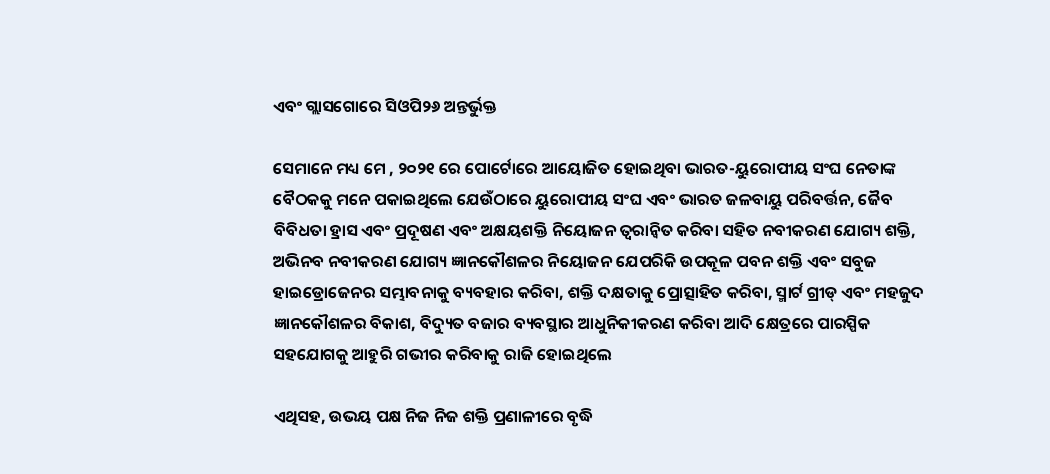ଏବଂ ଗ୍ଲାସଗୋରେ ସିଓପି୨୬ ଅନ୍ତର୍ଭୁକ୍ତ

ସେମାନେ ମଧ୍ୟ ମେ , ୨୦୨୧ ରେ ପୋର୍ଟୋରେ ଆୟୋଜିତ ହୋଇଥିବା ଭାରତ-ୟୁରୋପୀୟ ସଂଘ ନେତାଙ୍କ ବୈଠକକୁ ମନେ ପକାଇଥିଲେ ଯେଉଁଠାରେ ୟୁରୋପୀୟ ସଂଘ ଏବଂ ଭାରତ ଜଳବାୟୁ ପରିବର୍ତ୍ତନ, ଜୈବ ବିବିଧତା ହ୍ରାସ ଏବଂ ପ୍ରଦୂଷଣ ଏବଂ ଅକ୍ଷୟଶକ୍ତି ନିୟୋଜନ ତ୍ୱରାନ୍ୱିତ କରିବା ସହିତ ନବୀକରଣ ଯୋଗ୍ୟ ଶକ୍ତି, ଅଭିନବ ନବୀକରଣ ଯୋଗ୍ୟ ଜ୍ଞାନକୌଶଳର ନିୟୋଜନ ଯେପରିକି ଉପକୂଳ ପବନ ଶକ୍ତି ଏବଂ ସବୁଜ ହାଇଡ୍ରୋଜେନର ସମ୍ଭାବନାକୁ ବ୍ୟବହାର କରିବା, ଶକ୍ତି ଦକ୍ଷତାକୁ ପ୍ରୋତ୍ସାହିତ କରିବା, ସ୍ମାର୍ଟ ଗ୍ରୀଡ୍ ଏବଂ ମହଜୁଦ ଜ୍ଞାନକୌଶଳର ବିକାଶ, ବିଦ୍ୟୁତ ବଜାର ବ୍ୟବସ୍ଥାର ଆଧୁନିକୀକରଣ କରିବା ଆଦି କ୍ଷେତ୍ରରେ ପାରସ୍ପିକ ସହଯୋଗକୁ ଆହୁରି ଗଭୀର କରିବାକୁ ରାଜି ହୋଇଥିଲେ

ଏଥିସହ, ଉଭୟ ପକ୍ଷ ନିଜ ନିଜ ଶକ୍ତି ପ୍ରଣାଳୀରେ ବୃଦ୍ଧି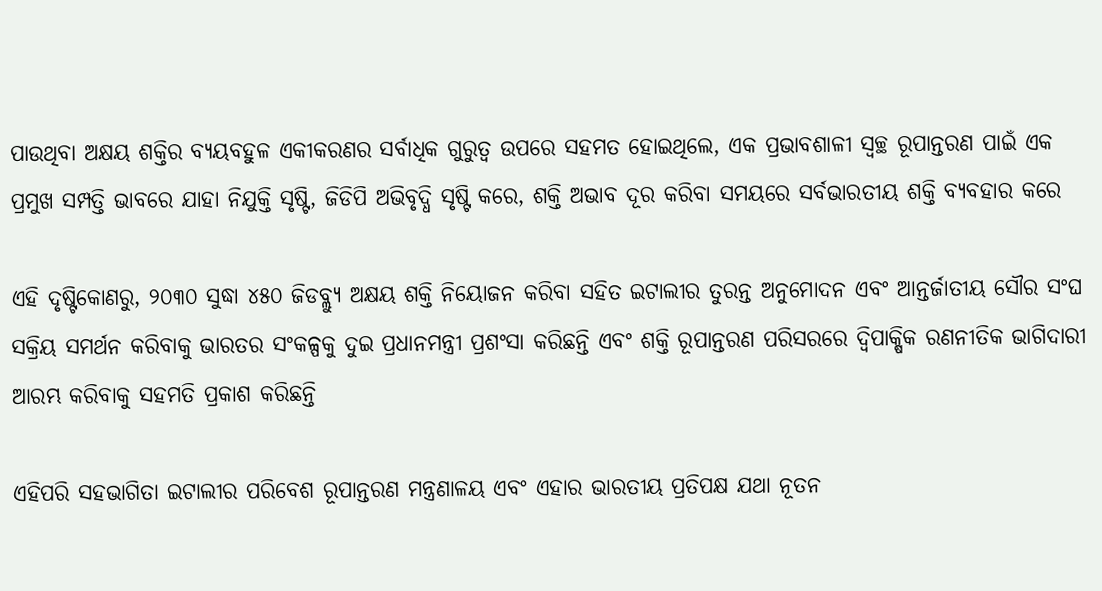ପାଉଥିବା ଅକ୍ଷୟ ଶକ୍ତିର ବ୍ୟୟବହୁଳ ଏକୀକରଣର ସର୍ବାଧିକ ଗୁରୁତ୍ୱ ଉପରେ ସହମତ ହୋଇଥିଲେ, ଏକ ପ୍ରଭାବଶାଳୀ ସ୍ୱଚ୍ଛ ରୂପାନ୍ତରଣ ପାଇଁ ଏକ ପ୍ରମୁଖ ସମ୍ପତ୍ତି ଭାବରେ ଯାହା ନିଯୁକ୍ତି ସୃଷ୍ଟି, ଜିଡିପି ଅଭିବୃଦ୍ଧି ସୃଷ୍ଟି କରେ, ଶକ୍ତି ଅଭାବ ଦୂର କରିବା ସମୟରେ ସର୍ବଭାରତୀୟ ଶକ୍ତି ବ୍ୟବହାର କରେ

ଏହି ଦୃଷ୍ଟିକୋଣରୁ, ୨୦୩୦ ସୁଦ୍ଧା ୪୫୦ ଜିଡବ୍ଲ୍ୟୁ ଅକ୍ଷୟ ଶକ୍ତି ନିୟୋଜନ କରିବା ସହିତ ଇଟାଲୀର ତୁରନ୍ତ ଅନୁମୋଦନ ଏବଂ ଆନ୍ତର୍ଜାତୀୟ ସୌର ସଂଘ ସକ୍ରିୟ ସମର୍ଥନ କରିବାକୁ ଭାରତର ସଂକଳ୍ପକୁ ଦୁଇ ପ୍ରଧାନମନ୍ତ୍ରୀ ପ୍ରଶଂସା କରିଛନ୍ତି ଏବଂ ଶକ୍ତି ରୂପାନ୍ତରଣ ପରିସରରେ ଦ୍ୱିପାକ୍ଷିକ ରଣନୀତିକ ଭାଗିଦାରୀ ଆରମ୍ଭ କରିବାକୁ ସହମତି ପ୍ରକାଶ କରିଛନ୍ତି

ଏହିପରି ସହଭାଗିତା ଇଟାଲୀର ପରିବେଶ ରୂପାନ୍ତରଣ ମନ୍ତ୍ରଣାଳୟ ଏବଂ ଏହାର ଭାରତୀୟ ପ୍ରତିପକ୍ଷ ଯଥା ନୂତନ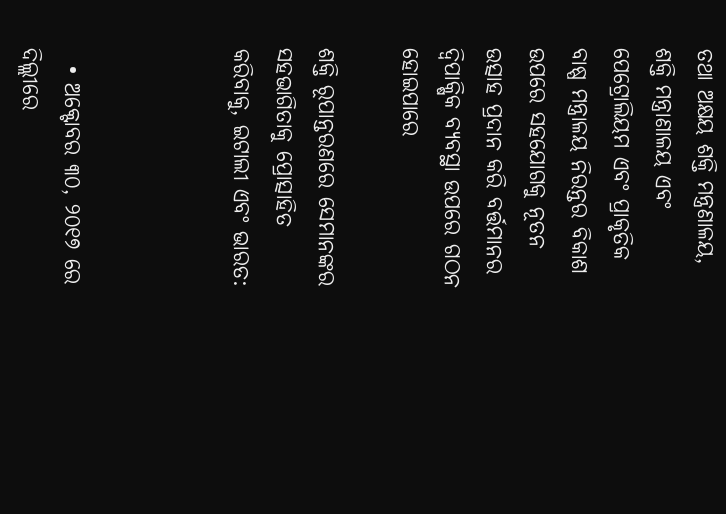ତଥା ଅକ୍ଷୟ ଶକ୍ତି ମନ୍ତ୍ରଣାଳୟ, ଶକ୍ତି ମନ୍ତ୍ରାଣାଳୟ ଏବଂ ପେଟ୍ରୋଲିୟମ ଏବଂ ପ୍ରାକୃତିକ ବାଷ୍ପ ମନ୍ତ୍ରାଳୟ ନିରନ୍ତର ବିକାଶ ଉପରେ ସହଯୋଗକୁ ନୂତନ ଉତ୍ସାହ ପ୍ରଦାନ କରି ବର୍ତ୍ତମାନର ଦ୍ୱିପାକ୍ଷିକ ବ୍ୟବସ୍ଥା ଉପରେ ଗଠନ ହୋଇପାରେ

ଶକ୍ତି ରୂପାନ୍ତରଣରେ ସେମାନଙ୍କର ସହଭାଗିତାକୁ ପ୍ରୋତ୍ସାହିତ କରିବାକୁ, ଇଟାଲୀ ଏବଂ ଭାରତ:



  • ଅକ୍ଟୋବର ୩୦, ୨୦୧୭ ରେ ଦିଲ୍ଲୀରେ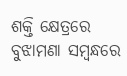ଶକ୍ତି କ୍ଷେତ୍ରରେ ବୁଝାମଣା ସମ୍ବନ୍ଧରେ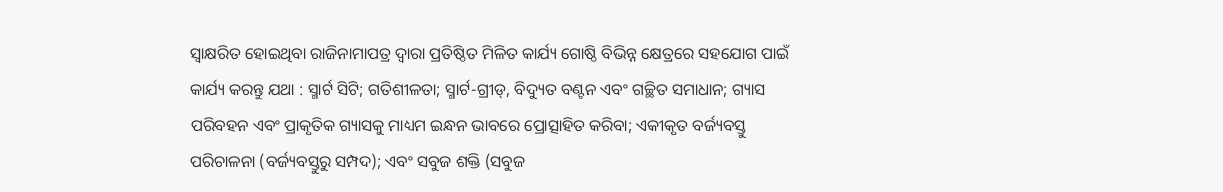ସ୍ୱାକ୍ଷରିତ ହୋଇଥିବା ରାଜିନାମାପତ୍ର ଦ୍ୱାରା ପ୍ରତିଷ୍ଠିତ ମିଳିତ କାର୍ଯ୍ୟ ଗୋଷ୍ଠି ବିଭିନ୍ନ କ୍ଷେତ୍ରରେ ସହଯୋଗ ପାଇଁ କାର୍ଯ୍ୟ କରନ୍ତୁ ଯଥା : ସ୍ମାର୍ଟ ସିଟି; ଗତିଶୀଳତା; ସ୍ମାର୍ଟ-ଗ୍ରୀଡ୍‌, ବିଦ୍ୟୁତ ବଣ୍ଟନ ଏବଂ ଗଚ୍ଛିତ ସମାଧାନ; ଗ୍ୟାସ ପରିବହନ ଏବଂ ପ୍ରାକୃତିକ ଗ୍ୟାସକୁ ମାଧ୍ୟମ ଇନ୍ଧନ ଭାବରେ ପ୍ରୋତ୍ସାହିତ କରିବା; ଏକୀକୃତ ବର୍ଜ୍ୟବସ୍ତୁ ପରିଚାଳନା (ବର୍ଜ୍ୟବସ୍ତୁରୁ ସମ୍ପଦ); ଏବଂ ସବୁଜ ଶକ୍ତି (ସବୁଜ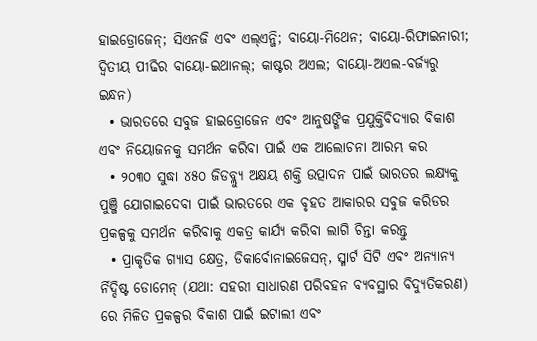ହାଇଡ୍ରୋଜେନ୍‌; ସିଏନଜି ଏବଂ ଏଲ୍ଏନ୍ଜି; ବାୟୋ-ମିଥେନ; ବାୟୋ-ରିଫାଇନାରୀ; ଦ୍ୱିତୀୟ ପୀଢିର ବାୟୋ-ଇଥାନଲ୍‌; କାଷ୍ଟର ଅଏଲ; ବାୟୋ-ଅଏଲ-ବର୍ଜ୍ୟରୁ ଇନ୍ଧନ)
  • ଭାରତରେ ସବୁଜ ହାଇଡ୍ରୋଜେନ ଏବଂ ଆନୁଷଙ୍ଗିକ ପ୍ରଯୁକ୍ତିବିଦ୍ୟାର ବିକାଶ ଏବଂ ନିୟୋଜନକୁ ସମର୍ଥନ କରିବା ପାଇଁ ଏକ ଆଲୋଚନା ଆରମ୍ଭ କର
  • ୨୦୩୦ ସୁଦ୍ଧା ୪୫୦ ଜିଡବ୍ଲ୍ୟୁ ଅକ୍ଷୟ ଶକ୍ତି ଉତ୍ପାଦନ ପାଇଁ ଭାରତର ଲକ୍ଷ୍ୟକୁ ପୁଞ୍ଜି ଯୋଗାଇଦେବା ପାଇଁ ଭାରତରେ ଏକ ବୃହତ ଆକାରର ସବୁଜ କରିଡର ପ୍ରକଳ୍ପକୁ ସମର୍ଥନ କରିବାକୁ ଏକତ୍ର କାର୍ଯ୍ୟ କରିବା ଲାଗି ଚିନ୍ତା କରନ୍ତୁ
  • ପ୍ରାକୃତିକ ଗ୍ୟାସ କ୍ଷେତ୍ର, ଡିକାର୍ବୋନାଇଜେସନ୍‌, ସ୍ମାର୍ଟ ସିଟି ଏବଂ ଅନ୍ୟାନ୍ୟ ର୍ନିଦ୍ଦିଷ୍ଟ ଡୋମେନ୍ (ଯଥା: ସହରୀ ସାଧାରଣ ପରିବହନ ବ୍ୟବସ୍ଥାର ବିଦ୍ୟୁତିକରଣ) ରେ ମିଳିତ ପ୍ରକଳ୍ପର ବିକାଶ ପାଇଁ ଇଟାଲୀ ଏବଂ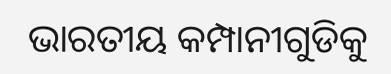ଭାରତୀୟ କମ୍ପାନୀଗୁଡିକୁ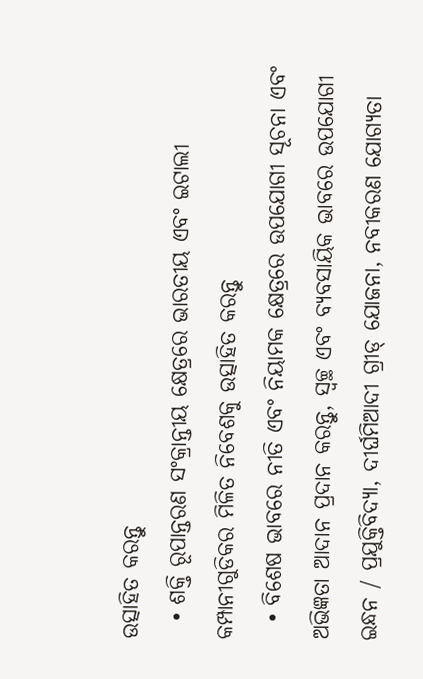ଉତ୍ସାହିତ କରନ୍ତୁ
  • ଶକ୍ତି ରୂପାନ୍ତରଣ ସଂକ୍ରାନ୍ତୀୟ କ୍ଷେତ୍ରରେ ଭାରତୀୟ ଏବଂ ଇଟାଲୀ କମ୍ପାନୀଗୁଡିକର ମିଳିତ ନିବେଶକୁ ଉତ୍ସାହିତ କରନ୍ତୁ
  • ବିଶେଷ ଭାବରେ ନୀତି ଏବଂ ନିୟାମକ କ୍ଷେତ୍ରରେ ଉପଯୋଗୀ ସୂଚନା ଏବଂ ଅଭିଜ୍ଞତା ଆଦାନ ପ୍ରଦାନ କରନ୍ତୁ, ସ୍ୱଚ୍ଛ ଏବଂ ବ୍ୟବସାୟିକ ଭାବରେ ଉପଯୋଗୀ ଇନ୍ଧନ / ପ୍ରଯୁକ୍ତିବିଦ୍ୟା, ଦୀର୍ଘମିଆଦୀ ଗ୍ରୀଡ୍ ଯୋଜନା, ନବୀକରଣ ଯୋଗ୍ୟତା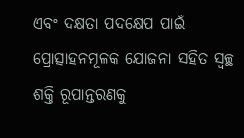ଏବଂ ଦକ୍ଷତା ପଦକ୍ଷେପ ପାଇଁ ପ୍ରୋତ୍ସାହନମୂଳକ ଯୋଜନା ସହିତ ସ୍ୱଚ୍ଛ ଶକ୍ତି ରୂପାନ୍ତରଣକୁ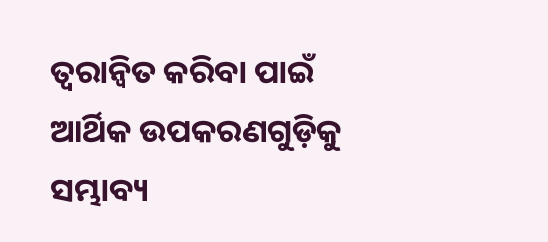ତ୍ୱରାନ୍ୱିତ କରିବା ପାଇଁ ଆର୍ଥିକ ଉପକରଣଗୁଡ଼ିକୁ ସମ୍ଭାବ୍ୟ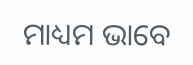ମାଧ୍ୟମ ଭାବେ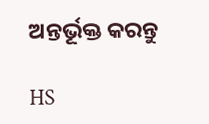ଅନ୍ତର୍ଭୂକ୍ତ କରନ୍ତୁ

HS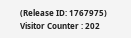(Release ID: 1767975) Visitor Counter : 202